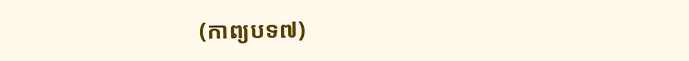(កាព្យបទ៧)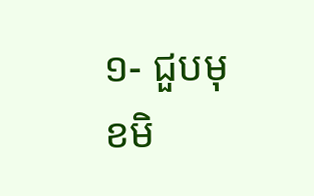១- ជួបមុខមិ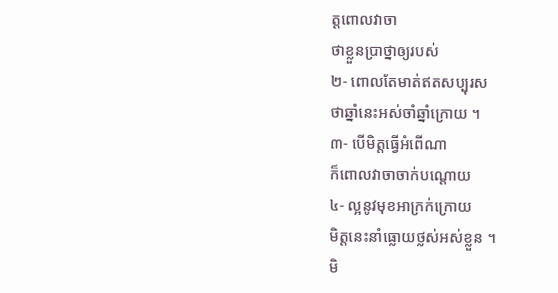ត្តពោលវាចា
ថាខ្លួនប្រាថ្នាឲ្យរបស់
២- ពោលតែមាត់ឥតសប្បុរស
ថាឆ្នាំនេះអស់ចាំឆ្នាំក្រោយ ។
៣- បើមិត្តធ្វើអំពើណា
ក៏ពោលវាចាចាក់បណ្ដោយ
៤- ល្អនូវមុខអាក្រក់ក្រោយ
មិត្តនេះនាំធ្លោយថ្លស់អស់ខ្លួន ។
មិ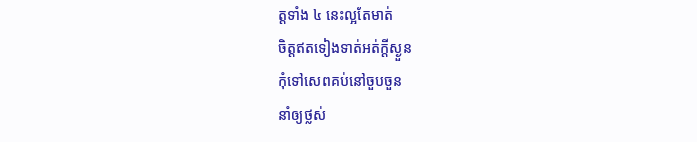ត្តទាំង ៤ នេះល្អតែមាត់
ចិត្តឥតទៀងទាត់អត់ក្ដីស្ងួន
កុំទៅសេពគប់នៅចួបចួន
នាំឲ្យថ្លស់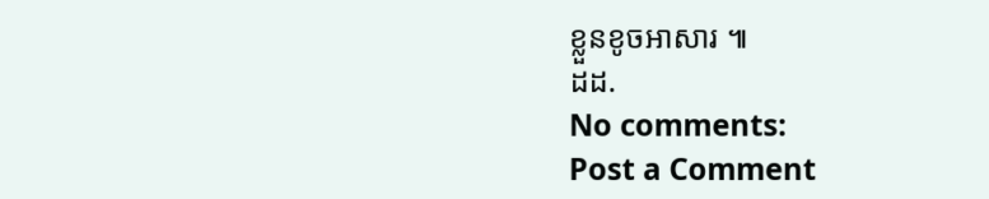ខ្លួនខូចអាសារ ៕
ដដ.
No comments:
Post a Comment